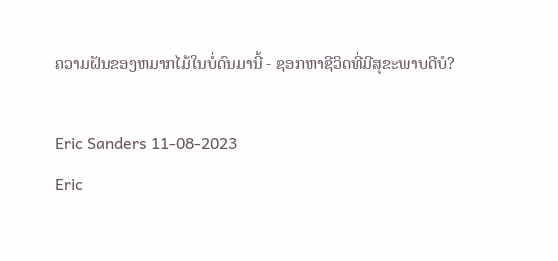ຄວາມຝັນຂອງຫມາກໄມ້ໃນບໍ່ດົນມານີ້ - ຊອກຫາຊີວິດທີ່ມີສຸຂະພາບດີບໍ?

Eric Sanders 11-08-2023
Eric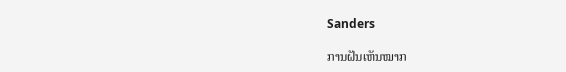Sanders

ການຝັນເຫັນໝາກ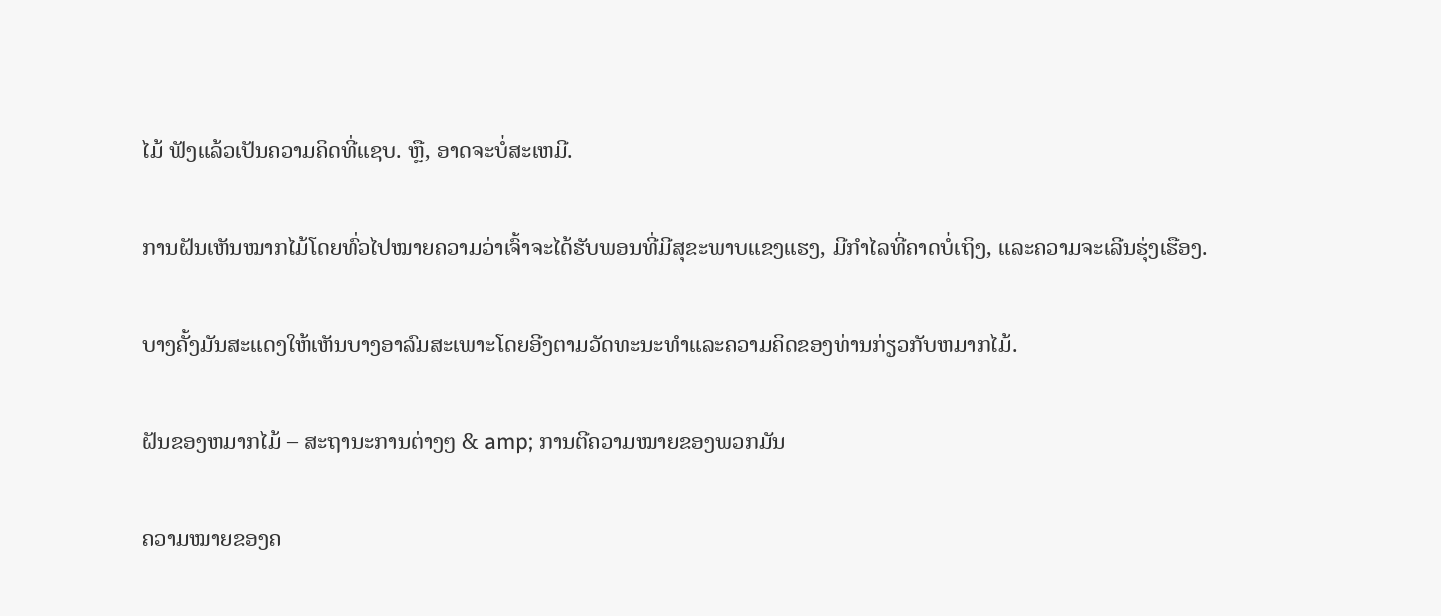ໄມ້ ຟັງແລ້ວເປັນຄວາມຄິດທີ່ແຊບ. ຫຼື, ອາດຈະບໍ່ສະເຫມີ.

ການຝັນເຫັນໝາກໄມ້ໂດຍທົ່ວໄປໝາຍຄວາມວ່າເຈົ້າຈະໄດ້ຮັບພອນທີ່ມີສຸຂະພາບແຂງແຮງ, ມີກຳໄລທີ່ຄາດບໍ່ເຖິງ, ແລະຄວາມຈະເລີນຮຸ່ງເຮືອງ.

ບາງຄັ້ງມັນສະແດງໃຫ້ເຫັນບາງອາລົມສະເພາະໂດຍອີງຕາມວັດທະນະທໍາແລະຄວາມຄິດຂອງທ່ານກ່ຽວກັບຫມາກໄມ້.

ຝັນຂອງຫມາກໄມ້ – ສະຖານະການຕ່າງໆ & amp; ການຕີຄວາມໝາຍຂອງພວກມັນ

ຄວາມໝາຍຂອງຄ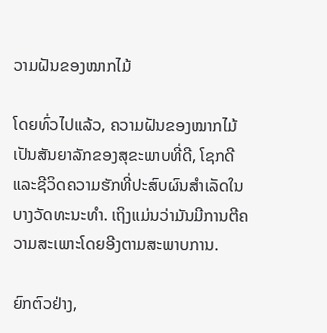ວາມຝັນຂອງໝາກໄມ້

ໂດຍທົ່ວໄປແລ້ວ, ຄວາມຝັນຂອງໝາກໄມ້ເປັນສັນຍາລັກຂອງສຸຂະພາບທີ່ດີ, ໂຊກດີ ແລະຊີວິດຄວາມຮັກທີ່ປະສົບຜົນສຳເລັດໃນບາງວັດທະນະທຳ. ເຖິງແມ່ນວ່າມັນມີການຕີຄວາມສະເພາະໂດຍອີງຕາມສະພາບການ.

ຍົກຕົວຢ່າງ,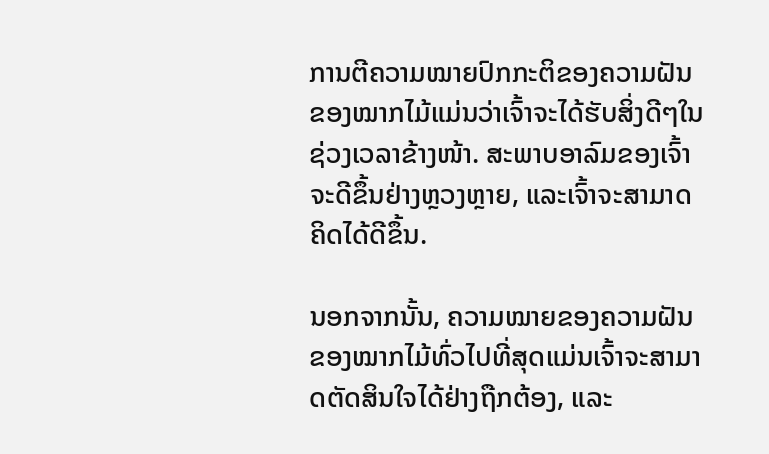ການຕີຄວາມໝາຍປົກກະຕິຂອງຄວາມຝັນຂອງໝາກໄມ້ແມ່ນວ່າເຈົ້າຈະໄດ້ຮັບສິ່ງດີໆໃນຊ່ວງເວລາຂ້າງໜ້າ. ສະພາບອາລົມຂອງເຈົ້າຈະດີຂຶ້ນຢ່າງຫຼວງຫຼາຍ, ແລະເຈົ້າຈະສາມາດຄິດໄດ້ດີຂຶ້ນ.

ນອກຈາກນັ້ນ, ຄວາມໝາຍຂອງຄວາມຝັນຂອງໝາກໄມ້ທົ່ວໄປທີ່ສຸດແມ່ນເຈົ້າຈະສາມາດຕັດສິນໃຈໄດ້ຢ່າງຖືກຕ້ອງ, ແລະ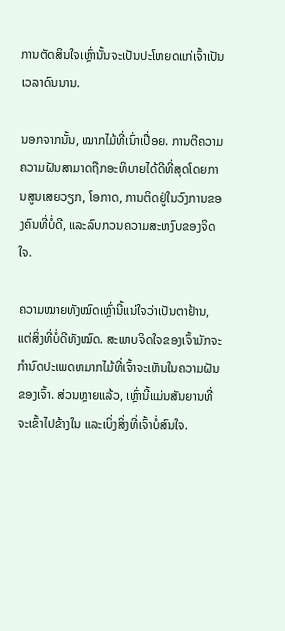ການຕັດສິນໃຈເຫຼົ່ານັ້ນຈະເປັນປະໂຫຍດແກ່ເຈົ້າເປັນເວລາດົນນານ.

ນອກຈາກນັ້ນ, ໝາກໄມ້ທີ່ເນົ່າເປື່ອຍ. ການຕີຄວາມຄວາມຝັນສາມາດຖືກອະທິບາຍໄດ້ດີທີ່ສຸດໂດຍການສູນເສຍວຽກ, ໂອກາດ, ການຕິດຢູ່ໃນວົງການຂອງຄົນທີ່ບໍ່ດີ, ແລະລົບກວນຄວາມສະຫງົບຂອງຈິດໃຈ.

ຄວາມໝາຍທັງໝົດເຫຼົ່ານີ້ແນ່ໃຈວ່າເປັນຕາຢ້ານ, ແຕ່ສິ່ງທີ່ບໍ່ດີທັງໝົດ. ສະພາບຈິດໃຈຂອງເຈົ້າມັກຈະກໍານົດປະເພດຫມາກໄມ້ທີ່ເຈົ້າຈະເຫັນໃນຄວາມຝັນຂອງເຈົ້າ. ສ່ວນຫຼາຍແລ້ວ, ເຫຼົ່ານີ້ແມ່ນສັນຍານທີ່ຈະເຂົ້າໄປຂ້າງໃນ ແລະເບິ່ງສິ່ງທີ່ເຈົ້າບໍ່ສົນໃຈ.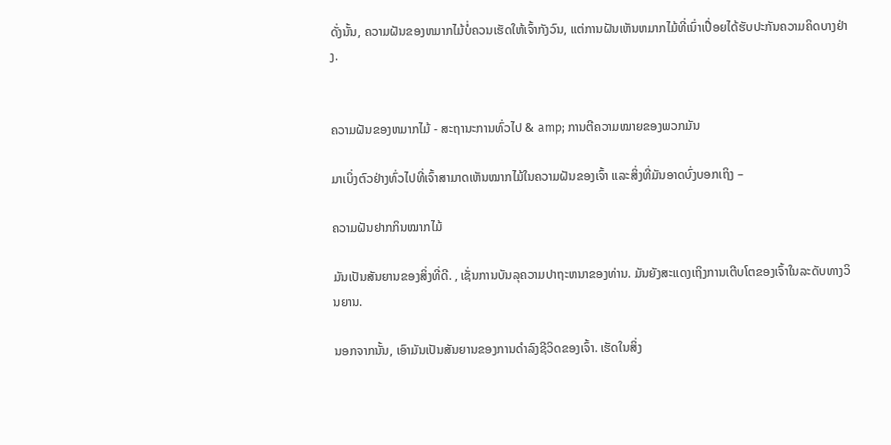ດັ່ງນັ້ນ, ຄວາມຝັນຂອງຫມາກໄມ້ບໍ່ຄວນເຮັດໃຫ້ເຈົ້າກັງວົນ, ແຕ່ການຝັນເຫັນຫມາກໄມ້ທີ່ເນົ່າເປື່ອຍໄດ້ຮັບປະກັນຄວາມຄິດບາງຢ່າງ.


ຄວາມຝັນຂອງຫມາກໄມ້ - ສະຖານະການທົ່ວໄປ & amp; ການຕີຄວາມໝາຍຂອງພວກມັນ

ມາເບິ່ງຕົວຢ່າງທົ່ວໄປທີ່ເຈົ້າສາມາດເຫັນໝາກໄມ້ໃນຄວາມຝັນຂອງເຈົ້າ ແລະສິ່ງທີ່ມັນອາດບົ່ງບອກເຖິງ –

ຄວາມຝັນຢາກກິນໝາກໄມ້

ມັນເປັນສັນຍານຂອງສິ່ງທີ່ດີ. , ເຊັ່ນການບັນລຸຄວາມປາຖະຫນາຂອງທ່ານ. ມັນຍັງສະແດງເຖິງການເຕີບໂຕຂອງເຈົ້າໃນລະດັບທາງວິນຍານ.

ນອກຈາກນັ້ນ, ເອົາມັນເປັນສັນຍານຂອງການດໍາລົງຊີວິດຂອງເຈົ້າ. ເຮັດໃນສິ່ງ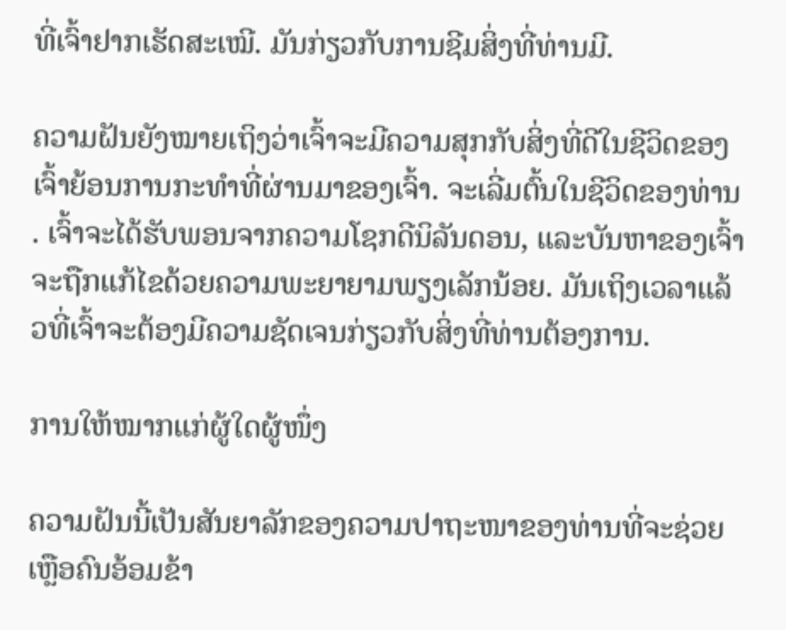ທີ່ເຈົ້າຢາກເຮັດສະເໝີ. ມັນກ່ຽວກັບການຊີມສິ່ງທີ່ທ່ານມີ.

ຄວາມຝັນຍັງໝາຍເຖິງວ່າເຈົ້າຈະມີຄວາມສຸກກັບສິ່ງທີ່ດີໃນຊີວິດຂອງເຈົ້າຍ້ອນການກະທຳທີ່ຜ່ານມາຂອງເຈົ້າ. ຈະເລີ່ມຕົ້ນໃນຊີວິດຂອງທ່ານ. ເຈົ້າຈະໄດ້ຮັບພອນຈາກຄວາມໂຊກດີນິລັນດອນ, ແລະບັນຫາຂອງເຈົ້າຈະຖືກແກ້ໄຂດ້ວຍຄວາມພະຍາຍາມພຽງເລັກນ້ອຍ. ມັນເຖິງເວລາແລ້ວທີ່ເຈົ້າຈະຕ້ອງມີຄວາມຊັດເຈນກ່ຽວກັບສິ່ງທີ່ທ່ານຕ້ອງການ.

ການໃຫ້ໝາກແກ່ຜູ້ໃດຜູ້ໜຶ່ງ

ຄວາມຝັນນີ້ເປັນສັນຍາລັກຂອງຄວາມປາຖະໜາຂອງທ່ານທີ່ຈະຊ່ວຍເຫຼືອຄົນອ້ອມຂ້າ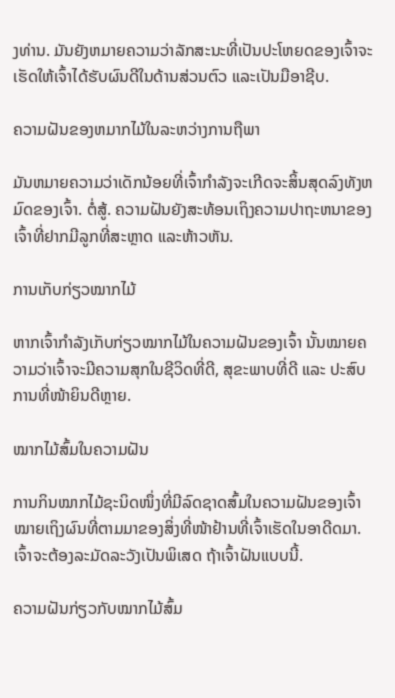ງທ່ານ. ມັນຍັງຫມາຍຄວາມວ່າລັກສະນະທີ່ເປັນປະໂຫຍດຂອງເຈົ້າຈະເຮັດໃຫ້ເຈົ້າໄດ້ຮັບຜົນດີໃນດ້ານສ່ວນຕົວ ແລະເປັນມືອາຊີບ.

ຄວາມຝັນຂອງຫມາກໄມ້ໃນລະຫວ່າງການຖືພາ

ມັນຫມາຍຄວາມວ່າເດັກນ້ອຍທີ່ເຈົ້າກໍາລັງຈະເກີດຈະສິ້ນສຸດລົງທັງຫມົດຂອງເຈົ້າ. ຕໍ່ສູ້. ຄວາມຝັນຍັງສະທ້ອນເຖິງຄວາມປາຖະຫນາຂອງເຈົ້າທີ່ຢາກມີລູກທີ່ສະຫຼາດ ແລະຫ້າວຫັນ.

ການເກັບກ່ຽວໝາກໄມ້

ຫາກເຈົ້າກຳລັງເກັບກ່ຽວໝາກໄມ້ໃນຄວາມຝັນຂອງເຈົ້າ ນັ້ນໝາຍຄວາມວ່າເຈົ້າຈະມີຄວາມສຸກໃນຊີວິດທີ່ດີ, ສຸຂະພາບທີ່ດີ ແລະ ປະສົບການທີ່ໜ້າຍິນດີຫຼາຍ.

ໝາກໄມ້ສົ້ມໃນຄວາມຝັນ

ການກິນໝາກໄມ້ຊະນິດໜຶ່ງທີ່ມີລົດຊາດສົ້ມໃນຄວາມຝັນຂອງເຈົ້າໝາຍເຖິງຜົນທີ່ຕາມມາຂອງສິ່ງທີ່ໜ້າຢ້ານທີ່ເຈົ້າເຮັດໃນອາດີດມາ. ເຈົ້າຈະຕ້ອງລະມັດລະວັງເປັນພິເສດ ຖ້າເຈົ້າຝັນແບບນີ້.

ຄວາມຝັນກ່ຽວກັບໝາກໄມ້ສົ້ມ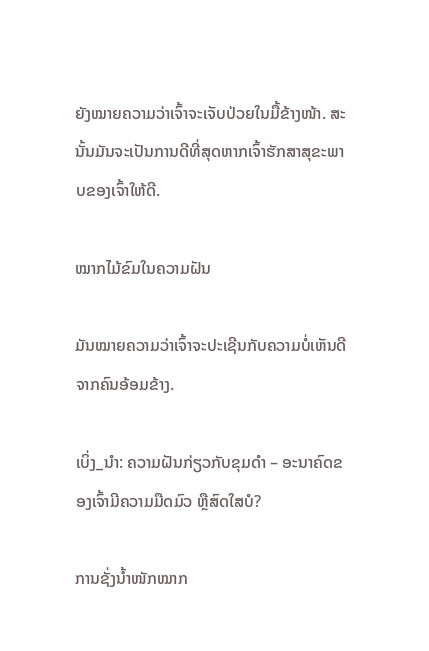ຍັງໝາຍຄວາມວ່າເຈົ້າຈະເຈັບປ່ວຍໃນມື້ຂ້າງໜ້າ. ສະນັ້ນມັນຈະເປັນການດີທີ່ສຸດຫາກເຈົ້າຮັກສາສຸຂະພາບຂອງເຈົ້າໃຫ້ດີ.

ໝາກໄມ້ຂົມໃນຄວາມຝັນ

ມັນໝາຍຄວາມວ່າເຈົ້າຈະປະເຊີນກັບຄວາມບໍ່ເຫັນດີຈາກຄົນອ້ອມຂ້າງ.

ເບິ່ງ_ນຳ: ຄວາມຝັນກ່ຽວກັບຂຸມດຳ – ອະນາຄົດຂອງເຈົ້າມີຄວາມມືດມົວ ຫຼືສົດໃສບໍ?

ການຊັ່ງນໍ້າໜັກໝາກ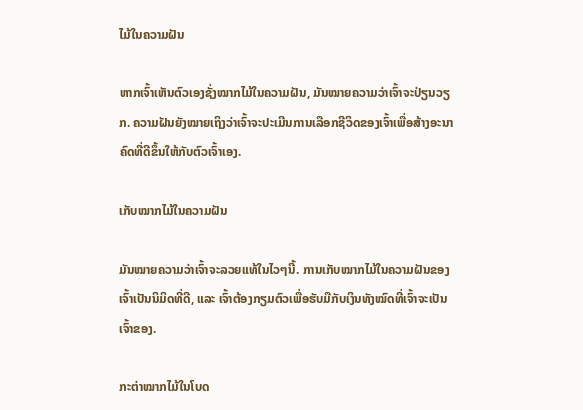ໄມ້ໃນຄວາມຝັນ

ຫາກເຈົ້າເຫັນຕົວເອງຊັ່ງໝາກໄມ້ໃນຄວາມຝັນ, ມັນໝາຍຄວາມວ່າເຈົ້າຈະປ່ຽນວຽກ. ຄວາມຝັນຍັງໝາຍເຖິງວ່າເຈົ້າຈະປະເມີນການເລືອກຊີວິດຂອງເຈົ້າເພື່ອສ້າງອະນາຄົດທີ່ດີຂຶ້ນໃຫ້ກັບຕົວເຈົ້າເອງ.

ເກັບໝາກໄມ້ໃນຄວາມຝັນ

ມັນໝາຍຄວາມວ່າເຈົ້າຈະລວຍແທ້ໃນໄວໆນີ້. ການເກັບໝາກໄມ້ໃນຄວາມຝັນຂອງເຈົ້າເປັນນິມິດທີ່ດີ, ແລະ ເຈົ້າຕ້ອງກຽມຕົວເພື່ອຮັບມືກັບເງິນທັງໝົດທີ່ເຈົ້າຈະເປັນເຈົ້າຂອງ.

ກະຕ່າໝາກໄມ້ໃນໂບດ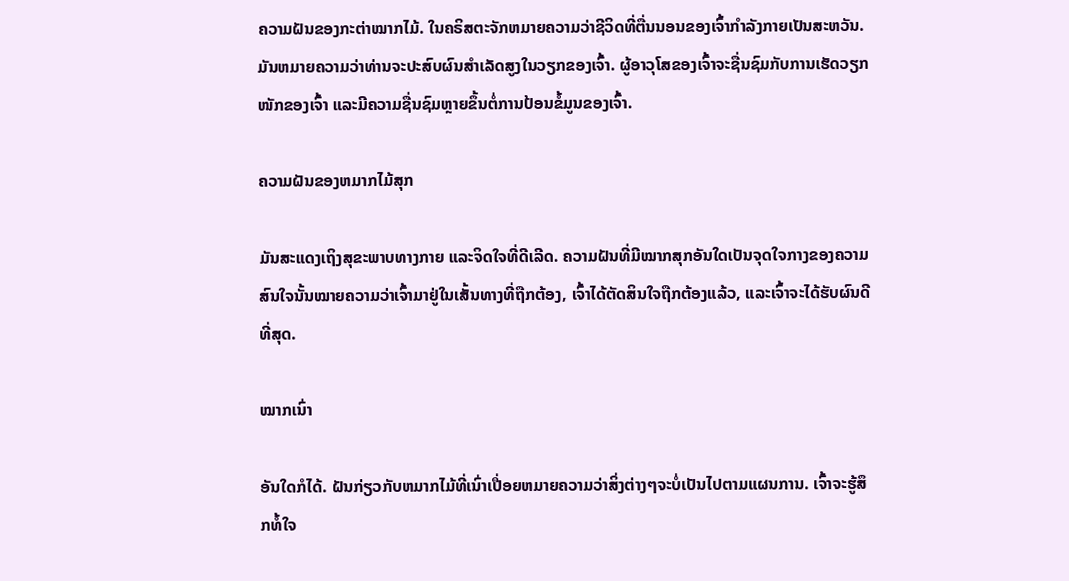ຄວາມຝັນຂອງກະຕ່າໝາກໄມ້. ໃນຄຣິສຕະຈັກຫມາຍຄວາມວ່າຊີວິດທີ່ຕື່ນນອນຂອງເຈົ້າກໍາລັງກາຍເປັນສະຫວັນ. ມັນຫມາຍຄວາມວ່າທ່ານຈະປະສົບຜົນສໍາເລັດສູງໃນວຽກຂອງເຈົ້າ. ຜູ້ອາວຸໂສຂອງເຈົ້າຈະຊື່ນຊົມກັບການເຮັດວຽກໜັກຂອງເຈົ້າ ແລະມີຄວາມຊື່ນຊົມຫຼາຍຂຶ້ນຕໍ່ການປ້ອນຂໍ້ມູນຂອງເຈົ້າ.

ຄວາມຝັນຂອງຫມາກໄມ້ສຸກ

ມັນສະແດງເຖິງສຸຂະພາບທາງກາຍ ແລະຈິດໃຈທີ່ດີເລີດ. ຄວາມຝັນທີ່ມີໝາກສຸກອັນໃດເປັນຈຸດໃຈກາງຂອງຄວາມສົນໃຈນັ້ນໝາຍຄວາມວ່າເຈົ້າມາຢູ່ໃນເສັ້ນທາງທີ່ຖືກຕ້ອງ, ເຈົ້າໄດ້ຕັດສິນໃຈຖືກຕ້ອງແລ້ວ, ແລະເຈົ້າຈະໄດ້ຮັບຜົນດີທີ່ສຸດ.

ໝາກເນົ່າ

ອັນໃດກໍໄດ້. ຝັນກ່ຽວກັບຫມາກໄມ້ທີ່ເນົ່າເປື່ອຍຫມາຍຄວາມວ່າສິ່ງຕ່າງໆຈະບໍ່ເປັນໄປຕາມແຜນການ. ເຈົ້າຈະຮູ້ສຶກທໍ້ໃຈ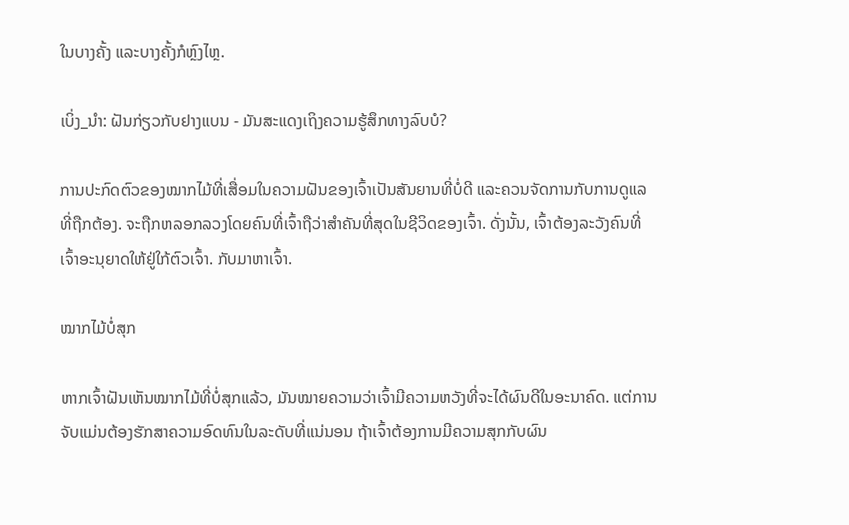ໃນບາງຄັ້ງ ແລະບາງຄັ້ງກໍຫຼົງໄຫຼ.

ເບິ່ງ_ນຳ: ຝັນກ່ຽວກັບຢາງແບນ - ມັນສະແດງເຖິງຄວາມຮູ້ສຶກທາງລົບບໍ?

ການປະກົດຕົວຂອງໝາກໄມ້ທີ່ເສື່ອມໃນຄວາມຝັນຂອງເຈົ້າເປັນສັນຍານທີ່ບໍ່ດີ ແລະຄວນຈັດການກັບການດູແລທີ່ຖືກຕ້ອງ. ຈະຖືກຫລອກລວງໂດຍຄົນທີ່ເຈົ້າຖືວ່າສຳຄັນທີ່ສຸດໃນຊີວິດຂອງເຈົ້າ. ດັ່ງນັ້ນ, ເຈົ້າຕ້ອງລະວັງຄົນທີ່ເຈົ້າອະນຸຍາດໃຫ້ຢູ່ໃກ້ຕົວເຈົ້າ. ກັບມາຫາເຈົ້າ.

ໝາກໄມ້ບໍ່ສຸກ

ຫາກເຈົ້າຝັນເຫັນໝາກໄມ້ທີ່ບໍ່ສຸກແລ້ວ, ມັນໝາຍຄວາມວ່າເຈົ້າມີຄວາມຫວັງທີ່ຈະໄດ້ຜົນດີໃນອະນາຄົດ. ແຕ່ການຈັບແມ່ນຕ້ອງຮັກສາຄວາມອົດທົນໃນລະດັບທີ່ແນ່ນອນ ຖ້າເຈົ້າຕ້ອງການມີຄວາມສຸກກັບຜົນ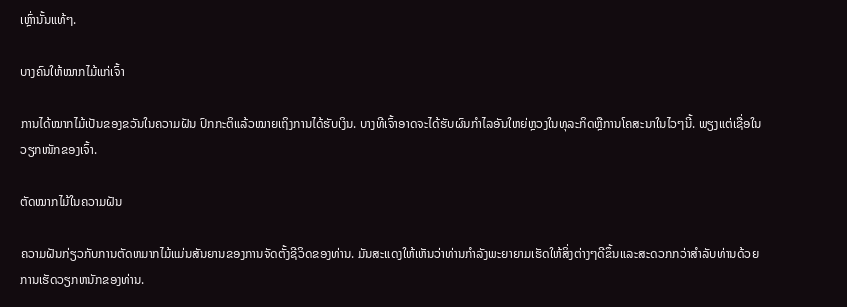ເຫຼົ່ານັ້ນແທ້ໆ.

ບາງຄົນໃຫ້ໝາກໄມ້ແກ່ເຈົ້າ

ການໄດ້ໝາກໄມ້ເປັນຂອງຂວັນໃນຄວາມຝັນ ປົກກະຕິແລ້ວໝາຍເຖິງການໄດ້ຮັບເງິນ. ບາງທີເຈົ້າອາດຈະໄດ້ຮັບຜົນກໍາໄລອັນໃຫຍ່ຫຼວງໃນທຸລະກິດຫຼືການໂຄສະນາໃນໄວໆນີ້. ພຽງແຕ່ເຊື່ອໃນວຽກໜັກຂອງເຈົ້າ.

ຕັດໝາກໄມ້ໃນຄວາມຝັນ

ຄວາມຝັນກ່ຽວກັບການຕັດຫມາກໄມ້ແມ່ນສັນຍານຂອງການຈັດຕັ້ງຊີວິດຂອງທ່ານ. ມັນສະແດງໃຫ້ເຫັນວ່າທ່ານກໍາລັງພະຍາຍາມເຮັດໃຫ້ສິ່ງຕ່າງໆດີຂຶ້ນແລະສະດວກກວ່າສໍາລັບທ່ານດ້ວຍການເຮັດວຽກຫນັກຂອງທ່ານ.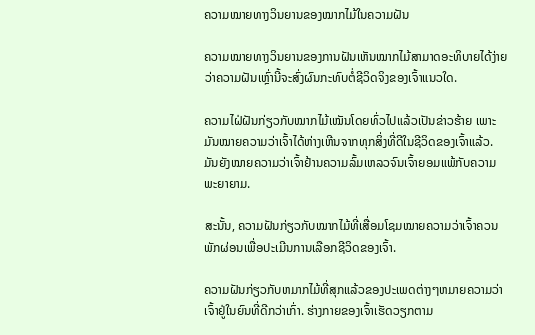ຄວາມໝາຍທາງວິນຍານຂອງໝາກໄມ້ໃນຄວາມຝັນ

ຄວາມໝາຍທາງວິນຍານຂອງການຝັນເຫັນໝາກໄມ້ສາມາດອະທິບາຍໄດ້ງ່າຍວ່າຄວາມຝັນເຫຼົ່ານີ້ຈະສົ່ງຜົນກະທົບຕໍ່ຊີວິດຈິງຂອງເຈົ້າແນວໃດ.

ຄວາມໄຝ່ຝັນກ່ຽວກັບໝາກໄມ້ເໝັນໂດຍທົ່ວໄປແລ້ວເປັນຂ່າວຮ້າຍ ເພາະມັນໝາຍຄວາມວ່າເຈົ້າໄດ້ຫ່າງເຫີນຈາກທຸກສິ່ງທີ່ດີໃນຊີວິດຂອງເຈົ້າແລ້ວ. ມັນຍັງໝາຍຄວາມວ່າເຈົ້າຢ້ານຄວາມລົ້ມເຫລວຈົນເຈົ້າຍອມແພ້ກັບຄວາມພະຍາຍາມ.

ສະນັ້ນ, ຄວາມຝັນກ່ຽວກັບໝາກໄມ້ທີ່ເສື່ອມໂຊມໝາຍຄວາມວ່າເຈົ້າຄວນພັກຜ່ອນເພື່ອປະເມີນການເລືອກຊີວິດຂອງເຈົ້າ.

ຄວາມຝັນກ່ຽວກັບຫມາກໄມ້ທີ່ສຸກແລ້ວຂອງປະເພດຕ່າງໆຫມາຍຄວາມວ່າເຈົ້າຢູ່ໃນຍົນທີ່ດີກວ່າເກົ່າ. ຮ່າງກາຍຂອງເຈົ້າເຮັດວຽກຕາມ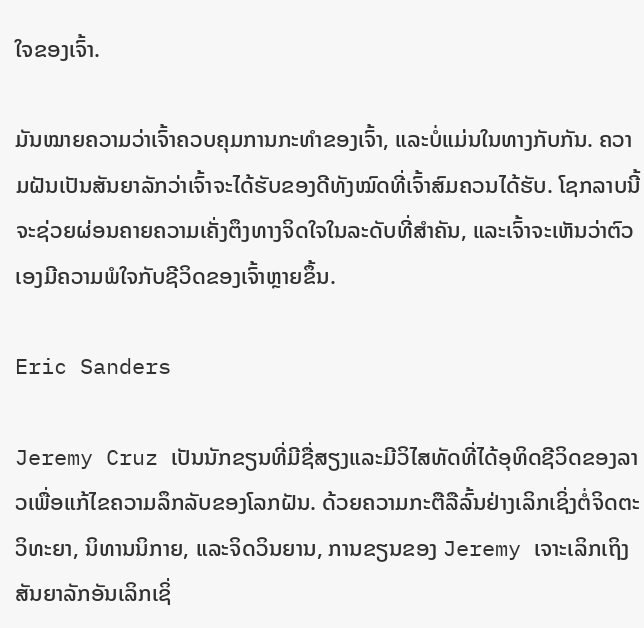ໃຈຂອງເຈົ້າ.

ມັນໝາຍຄວາມວ່າເຈົ້າຄວບຄຸມການກະທຳຂອງເຈົ້າ, ແລະບໍ່ແມ່ນໃນທາງກັບກັນ. ຄວາມຝັນເປັນສັນຍາລັກວ່າເຈົ້າຈະໄດ້ຮັບຂອງດີທັງໝົດທີ່ເຈົ້າສົມຄວນໄດ້ຮັບ. ໂຊກລາບນີ້ຈະຊ່ວຍຜ່ອນຄາຍຄວາມເຄັ່ງຕຶງທາງຈິດໃຈໃນລະດັບທີ່ສຳຄັນ, ແລະເຈົ້າຈະເຫັນວ່າຕົວເອງມີຄວາມພໍໃຈກັບຊີວິດຂອງເຈົ້າຫຼາຍຂຶ້ນ.

Eric Sanders

Jeremy Cruz ເປັນນັກຂຽນທີ່ມີຊື່ສຽງແລະມີວິໄສທັດທີ່ໄດ້ອຸທິດຊີວິດຂອງລາວເພື່ອແກ້ໄຂຄວາມລຶກລັບຂອງໂລກຝັນ. ດ້ວຍຄວາມກະຕືລືລົ້ນຢ່າງເລິກເຊິ່ງຕໍ່ຈິດຕະວິທະຍາ, ນິທານນິກາຍ, ແລະຈິດວິນຍານ, ການຂຽນຂອງ Jeremy ເຈາະເລິກເຖິງສັນຍາລັກອັນເລິກເຊິ່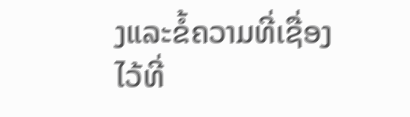ງແລະຂໍ້ຄວາມທີ່ເຊື່ອງໄວ້ທີ່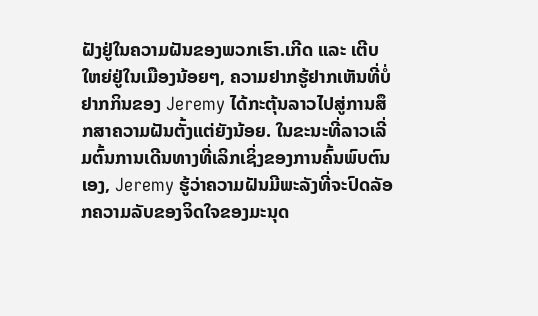ຝັງຢູ່ໃນຄວາມຝັນຂອງພວກເຮົາ.ເກີດ ແລະ ເຕີບໃຫຍ່ຢູ່ໃນເມືອງນ້ອຍໆ, ຄວາມຢາກຮູ້ຢາກເຫັນທີ່ບໍ່ຢາກກິນຂອງ Jeremy ໄດ້ກະຕຸ້ນລາວໄປສູ່ການສຶກສາຄວາມຝັນຕັ້ງແຕ່ຍັງນ້ອຍ. ໃນຂະນະທີ່ລາວເລີ່ມຕົ້ນການເດີນທາງທີ່ເລິກເຊິ່ງຂອງການຄົ້ນພົບຕົນເອງ, Jeremy ຮູ້ວ່າຄວາມຝັນມີພະລັງທີ່ຈະປົດລັອກຄວາມລັບຂອງຈິດໃຈຂອງມະນຸດ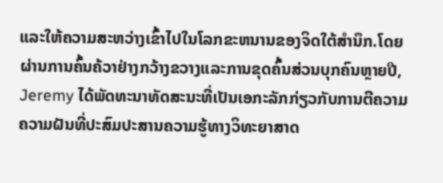ແລະໃຫ້ຄວາມສະຫວ່າງເຂົ້າໄປໃນໂລກຂະຫນານຂອງຈິດໃຕ້ສໍານຶກ.ໂດຍຜ່ານການຄົ້ນຄ້ວາຢ່າງກວ້າງຂວາງແລະການຂຸດຄົ້ນສ່ວນບຸກຄົນຫຼາຍປີ, Jeremy ໄດ້ພັດທະນາທັດສະນະທີ່ເປັນເອກະລັກກ່ຽວກັບການຕີຄວາມຄວາມຝັນທີ່ປະສົມປະສານຄວາມຮູ້ທາງວິທະຍາສາດ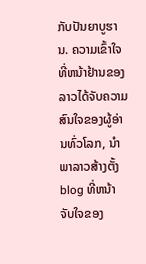ກັບປັນຍາບູຮານ. ຄວາມເຂົ້າໃຈທີ່ຫນ້າຢ້ານຂອງລາວໄດ້ຈັບຄວາມສົນໃຈຂອງຜູ້ອ່ານທົ່ວໂລກ, ນໍາພາລາວສ້າງຕັ້ງ blog ທີ່ຫນ້າຈັບໃຈຂອງ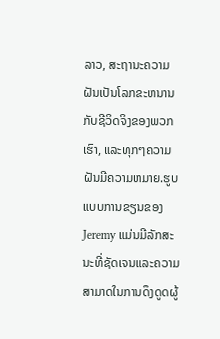ລາວ, ສະຖານະຄວາມຝັນເປັນໂລກຂະຫນານກັບຊີວິດຈິງຂອງພວກເຮົາ, ແລະທຸກໆຄວາມຝັນມີຄວາມຫມາຍ.ຮູບແບບການຂຽນຂອງ Jeremy ແມ່ນມີລັກສະນະທີ່ຊັດເຈນແລະຄວາມສາມາດໃນການດຶງດູດຜູ້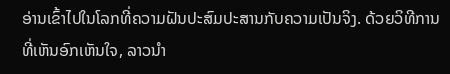ອ່ານເຂົ້າໄປໃນໂລກທີ່ຄວາມຝັນປະສົມປະສານກັບຄວາມເປັນຈິງ. ດ້ວຍວິທີການທີ່ເຫັນອົກເຫັນໃຈ, ລາວນໍາ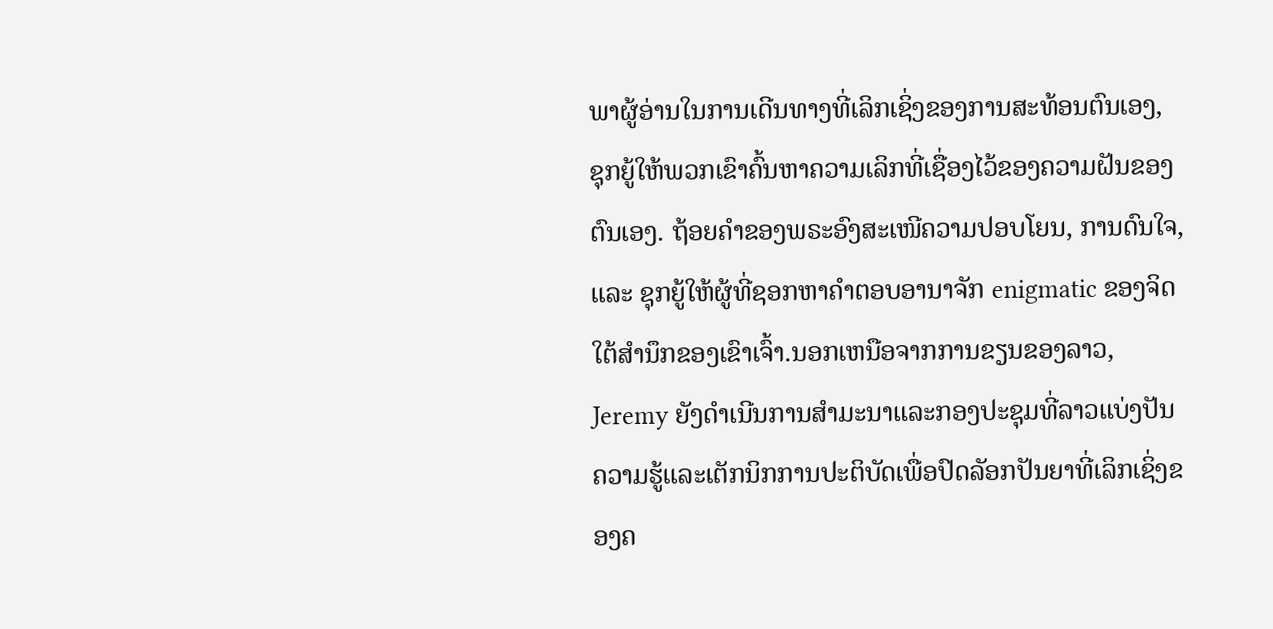ພາຜູ້ອ່ານໃນການເດີນທາງທີ່ເລິກເຊິ່ງຂອງການສະທ້ອນຕົນເອງ, ຊຸກຍູ້ໃຫ້ພວກເຂົາຄົ້ນຫາຄວາມເລິກທີ່ເຊື່ອງໄວ້ຂອງຄວາມຝັນຂອງຕົນເອງ. ຖ້ອຍຄຳຂອງພຣະອົງສະເໜີຄວາມປອບໂຍນ, ການດົນໃຈ, ແລະ ຊຸກຍູ້ໃຫ້ຜູ້ທີ່ຊອກຫາຄຳຕອບອານາຈັກ enigmatic ຂອງຈິດໃຕ້ສໍານຶກຂອງເຂົາເຈົ້າ.ນອກເຫນືອຈາກການຂຽນຂອງລາວ, Jeremy ຍັງດໍາເນີນການສໍາມະນາແລະກອງປະຊຸມທີ່ລາວແບ່ງປັນຄວາມຮູ້ແລະເຕັກນິກການປະຕິບັດເພື່ອປົດລັອກປັນຍາທີ່ເລິກເຊິ່ງຂອງຄ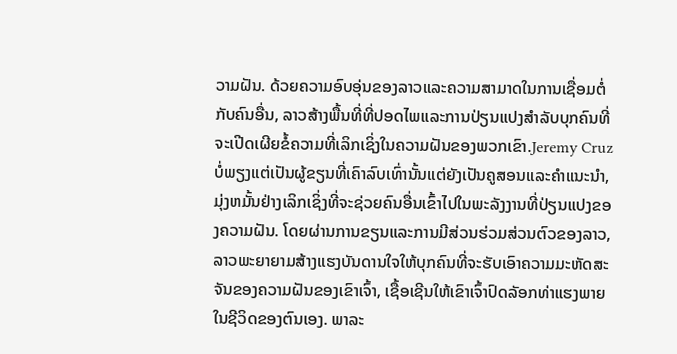ວາມຝັນ. ດ້ວຍຄວາມອົບອຸ່ນຂອງລາວແລະຄວາມສາມາດໃນການເຊື່ອມຕໍ່ກັບຄົນອື່ນ, ລາວສ້າງພື້ນທີ່ທີ່ປອດໄພແລະການປ່ຽນແປງສໍາລັບບຸກຄົນທີ່ຈະເປີດເຜີຍຂໍ້ຄວາມທີ່ເລິກເຊິ່ງໃນຄວາມຝັນຂອງພວກເຂົາ.Jeremy Cruz ບໍ່ພຽງແຕ່ເປັນຜູ້ຂຽນທີ່ເຄົາລົບເທົ່ານັ້ນແຕ່ຍັງເປັນຄູສອນແລະຄໍາແນະນໍາ, ມຸ່ງຫມັ້ນຢ່າງເລິກເຊິ່ງທີ່ຈະຊ່ວຍຄົນອື່ນເຂົ້າໄປໃນພະລັງງານທີ່ປ່ຽນແປງຂອງຄວາມຝັນ. ໂດຍຜ່ານການຂຽນແລະການມີສ່ວນຮ່ວມສ່ວນຕົວຂອງລາວ, ລາວພະຍາຍາມສ້າງແຮງບັນດານໃຈໃຫ້ບຸກຄົນທີ່ຈະຮັບເອົາຄວາມມະຫັດສະຈັນຂອງຄວາມຝັນຂອງເຂົາເຈົ້າ, ເຊື້ອເຊີນໃຫ້ເຂົາເຈົ້າປົດລັອກທ່າແຮງພາຍໃນຊີວິດຂອງຕົນເອງ. ພາລະ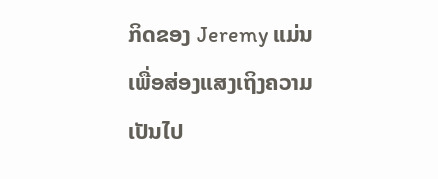ກິດຂອງ Jeremy ແມ່ນເພື່ອສ່ອງແສງເຖິງຄວາມເປັນໄປ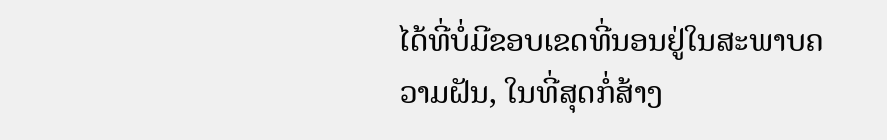ໄດ້ທີ່ບໍ່ມີຂອບເຂດທີ່ນອນຢູ່ໃນສະພາບຄວາມຝັນ, ໃນທີ່ສຸດກໍ່ສ້າງ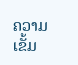ຄວາມເຂັ້ມ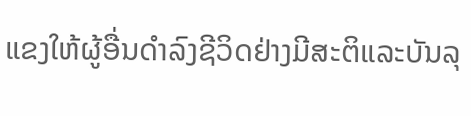ແຂງໃຫ້ຜູ້ອື່ນດໍາລົງຊີວິດຢ່າງມີສະຕິແລະບັນລຸ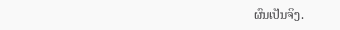ຜົນເປັນຈິງ.